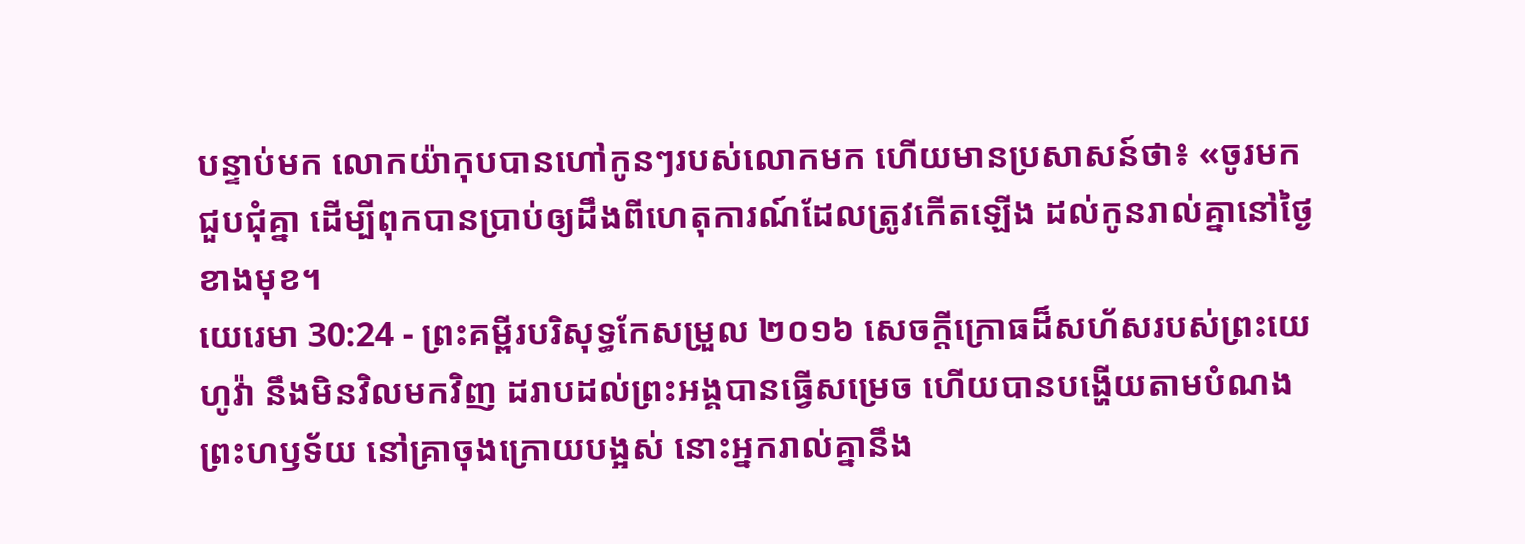បន្ទាប់មក លោកយ៉ាកុបបានហៅកូនៗរបស់លោកមក ហើយមានប្រសាសន៍ថា៖ «ចូរមកជួបជុំគ្នា ដើម្បីពុកបានប្រាប់ឲ្យដឹងពីហេតុការណ៍ដែលត្រូវកើតឡើង ដល់កូនរាល់គ្នានៅថ្ងៃខាងមុខ។
យេរេមា 30:24 - ព្រះគម្ពីរបរិសុទ្ធកែសម្រួល ២០១៦ សេចក្ដីក្រោធដ៏សហ័សរបស់ព្រះយេហូវ៉ា នឹងមិនវិលមកវិញ ដរាបដល់ព្រះអង្គបានធ្វើសម្រេច ហើយបានបង្ហើយតាមបំណងព្រះហឫទ័យ នៅគ្រាចុងក្រោយបង្អស់ នោះអ្នករាល់គ្នានឹង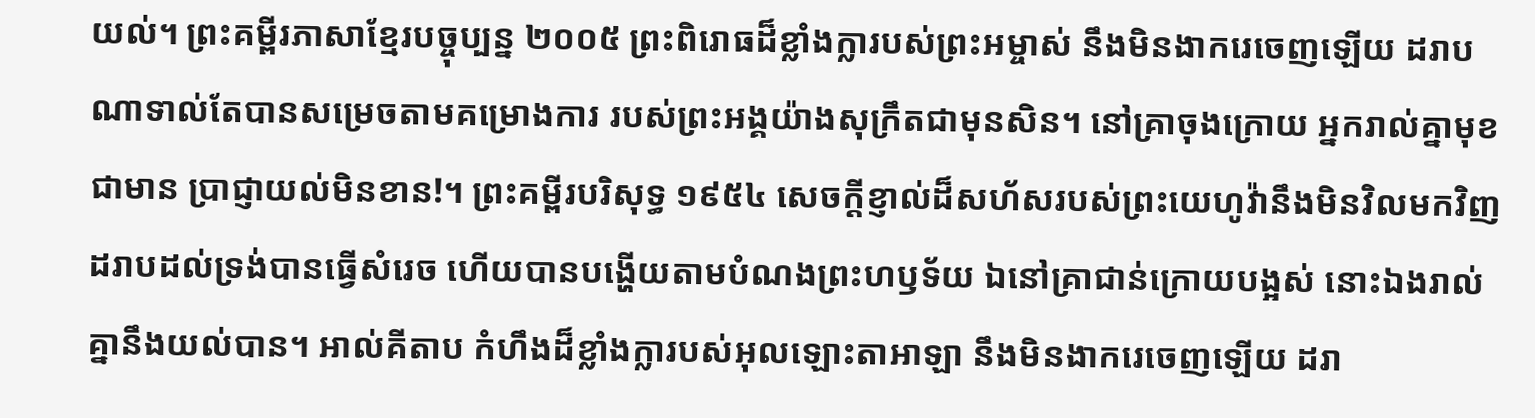យល់។ ព្រះគម្ពីរភាសាខ្មែរបច្ចុប្បន្ន ២០០៥ ព្រះពិរោធដ៏ខ្លាំងក្លារបស់ព្រះអម្ចាស់ នឹងមិនងាករេចេញឡើយ ដរាបណាទាល់តែបានសម្រេចតាមគម្រោងការ របស់ព្រះអង្គយ៉ាងសុក្រឹតជាមុនសិន។ នៅគ្រាចុងក្រោយ អ្នករាល់គ្នាមុខជាមាន ប្រាជ្ញាយល់មិនខាន!។ ព្រះគម្ពីរបរិសុទ្ធ ១៩៥៤ សេចក្ដីខ្ញាល់ដ៏សហ័សរបស់ព្រះយេហូវ៉ានឹងមិនវិលមកវិញ ដរាបដល់ទ្រង់បានធ្វើសំរេច ហើយបានបង្ហើយតាមបំណងព្រះហឫទ័យ ឯនៅគ្រាជាន់ក្រោយបង្អស់ នោះឯងរាល់គ្នានឹងយល់បាន។ អាល់គីតាប កំហឹងដ៏ខ្លាំងក្លារបស់អុលឡោះតាអាឡា នឹងមិនងាករេចេញឡើយ ដរា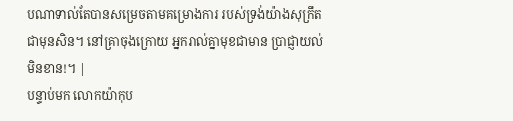បណាទាល់តែបានសម្រេចតាមគម្រោងការ របស់ទ្រង់យ៉ាងសុក្រឹតជាមុនសិន។ នៅគ្រាចុងក្រោយ អ្នករាល់គ្នាមុខជាមាន ប្រាជ្ញាយល់មិនខាន!។ |
បន្ទាប់មក លោកយ៉ាកុប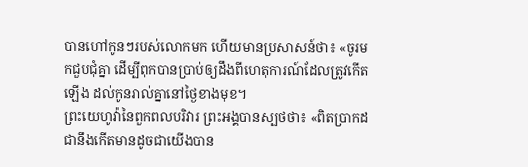បានហៅកូនៗរបស់លោកមក ហើយមានប្រសាសន៍ថា៖ «ចូរមកជួបជុំគ្នា ដើម្បីពុកបានប្រាប់ឲ្យដឹងពីហេតុការណ៍ដែលត្រូវកើតឡើង ដល់កូនរាល់គ្នានៅថ្ងៃខាងមុខ។
ព្រះយេហូវ៉ានៃពួកពលបរិវារ ព្រះអង្គបានស្បថថា៖ «ពិតប្រាកដជានឹងកើតមានដូចជាយើងបាន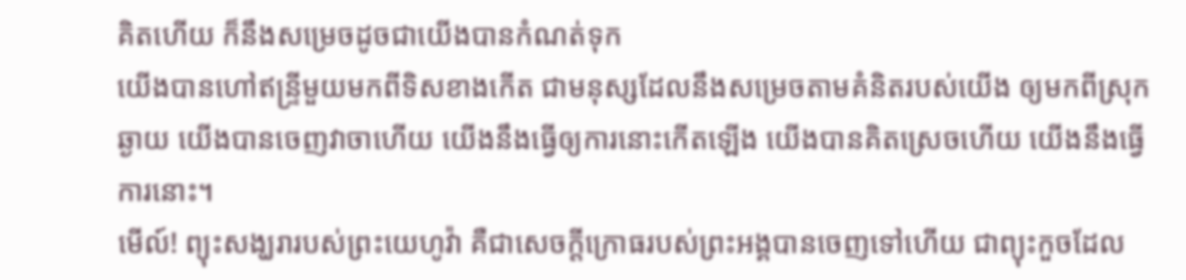គិតហើយ ក៏នឹងសម្រេចដូចជាយើងបានកំណត់ទុក
យើងបានហៅឥន្ទ្រីមួយមកពីទិសខាងកើត ជាមនុស្សដែលនឹងសម្រេចតាមគំនិតរបស់យើង ឲ្យមកពីស្រុកឆ្ងាយ យើងបានចេញវាចាហើយ យើងនឹងធ្វើឲ្យការនោះកើតឡើង យើងបានគិតស្រេចហើយ យើងនឹងធ្វើការនោះ។
មើល៍! ព្យុះសង្ឃរារបស់ព្រះយេហូវ៉ា គឺជាសេចក្ដីក្រោធរបស់ព្រះអង្គបានចេញទៅហើយ ជាព្យុះកួចដែល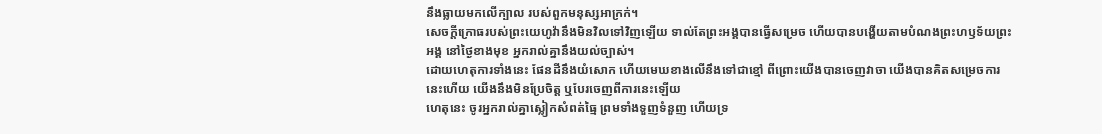នឹងធ្លាយមកលើក្បាល របស់ពួកមនុស្សអាក្រក់។
សេចក្ដីក្រោធរបស់ព្រះយេហូវ៉ានឹងមិនវិលទៅវិញឡើយ ទាល់តែព្រះអង្គបានធ្វើសម្រេច ហើយបានបង្ហើយតាមបំណងព្រះហឫទ័យព្រះអង្គ នៅថ្ងៃខាងមុខ អ្នករាល់គ្នានឹងយល់ច្បាស់។
ដោយហេតុការទាំងនេះ ផែនដីនឹងយំសោក ហើយមេឃខាងលើនឹងទៅជាខ្មៅ ពីព្រោះយើងបានចេញវាចា យើងបានគិតសម្រេចការនេះហើយ យើងនឹងមិនប្រែចិត្ត ឬបែរចេញពីការនេះឡើយ
ហេតុនេះ ចូរអ្នករាល់គ្នាស្លៀកសំពត់ធ្មៃ ព្រមទាំងទួញទំនួញ ហើយទ្រ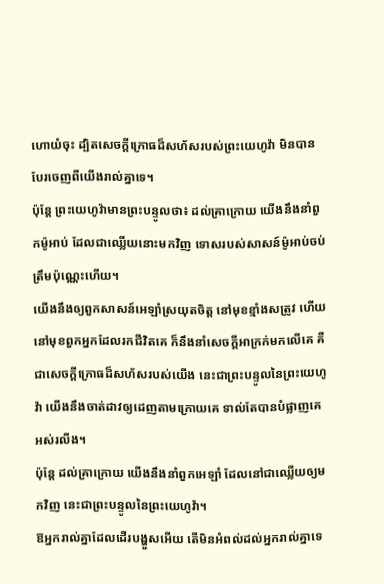ហោយំចុះ ដ្បិតសេចក្ដីក្រោធដ៏សហ័សរបស់ព្រះយេហូវ៉ា មិនបានបែរចេញពីយើងរាល់គ្នាទេ។
ប៉ុន្តែ ព្រះយេហូវ៉ាមានព្រះបន្ទូលថា៖ ដល់គ្រាក្រោយ យើងនឹងនាំពួកម៉ូអាប់ ដែលជាឈ្លើយនោះមកវិញ ទោសរបស់សាសន៍ម៉ូអាប់ចប់ត្រឹមប៉ុណ្ណេះហើយ។
យើងនឹងឲ្យពួកសាសន៍អេឡាំស្រយុតចិត្ត នៅមុខខ្មាំងសត្រូវ ហើយនៅមុខពួកអ្នកដែលរកជីវិតគេ ក៏នឹងនាំសេចក្ដីអាក្រក់មកលើគេ គឺជាសេចក្ដីក្រោធដ៏សហ័សរបស់យើង នេះជាព្រះបន្ទូលនៃព្រះយេហូវ៉ា យើងនឹងចាត់ដាវឲ្យដេញតាមក្រោយគេ ទាល់តែបានបំផ្លាញគេអស់រលីង។
ប៉ុន្តែ ដល់គ្រាក្រោយ យើងនឹងនាំពួកអេឡាំ ដែលនៅជាឈ្លើយឲ្យមកវិញ នេះជាព្រះបន្ទូលនៃព្រះយេហូវ៉ា។
ឱអ្នករាល់គ្នាដែលដើរបង្ហួសអើយ តើមិនអំពល់ដល់អ្នករាល់គ្នាទេ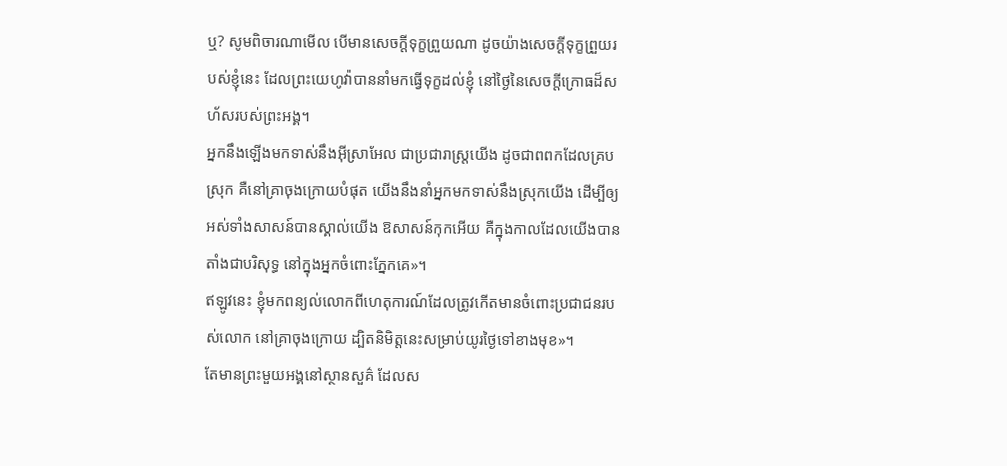ឬ? សូមពិចារណាមើល បើមានសេចក្ដីទុក្ខព្រួយណា ដូចយ៉ាងសេចក្ដីទុក្ខព្រួយរបស់ខ្ញុំនេះ ដែលព្រះយេហូវ៉ាបាននាំមកធ្វើទុក្ខដល់ខ្ញុំ នៅថ្ងៃនៃសេចក្ដីក្រោធដ៏សហ័សរបស់ព្រះអង្គ។
អ្នកនឹងឡើងមកទាស់នឹងអ៊ីស្រាអែល ជាប្រជារាស្ត្រយើង ដូចជាពពកដែលគ្របស្រុក គឺនៅគ្រាចុងក្រោយបំផុត យើងនឹងនាំអ្នកមកទាស់នឹងស្រុកយើង ដើម្បីឲ្យអស់ទាំងសាសន៍បានស្គាល់យើង ឱសាសន៍កុកអើយ គឺក្នុងកាលដែលយើងបានតាំងជាបរិសុទ្ធ នៅក្នុងអ្នកចំពោះភ្នែកគេ»។
ឥឡូវនេះ ខ្ញុំមកពន្យល់លោកពីហេតុការណ៍ដែលត្រូវកើតមានចំពោះប្រជាជនរបស់លោក នៅគ្រាចុងក្រោយ ដ្បិតនិមិត្តនេះសម្រាប់យូរថ្ងៃទៅខាងមុខ»។
តែមានព្រះមួយអង្គនៅស្ថានសួគ៌ ដែលស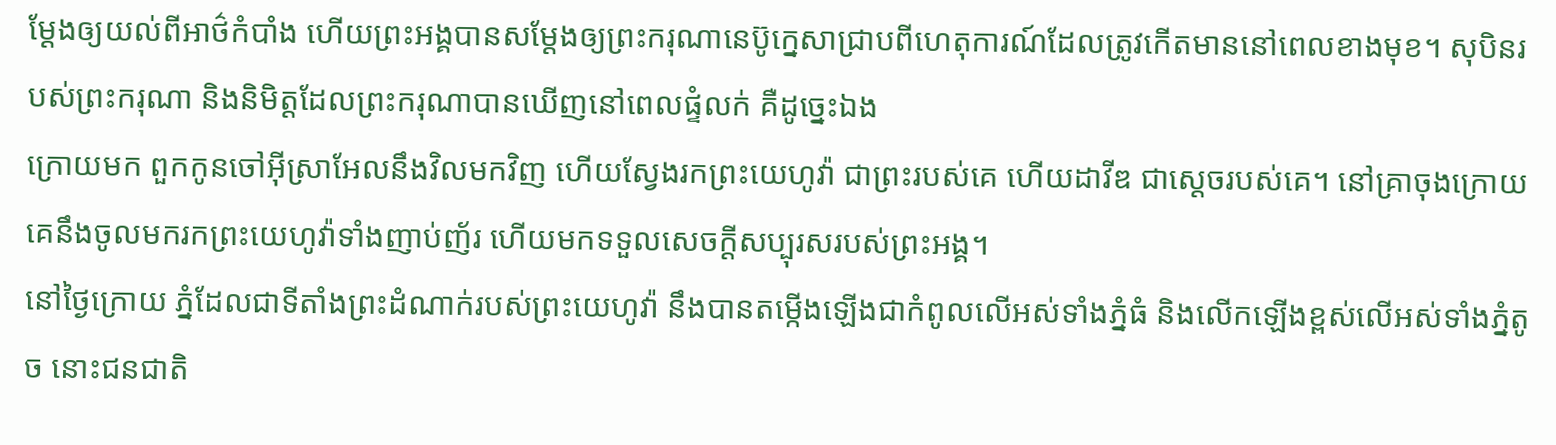ម្ដែងឲ្យយល់ពីអាថ៌កំបាំង ហើយព្រះអង្គបានសម្ដែងឲ្យព្រះករុណានេប៊ូក្នេសាជ្រាបពីហេតុការណ៍ដែលត្រូវកើតមាននៅពេលខាងមុខ។ សុបិនរបស់ព្រះករុណា និងនិមិត្តដែលព្រះករុណាបានឃើញនៅពេលផ្ទំលក់ គឺដូច្នេះឯង
ក្រោយមក ពួកកូនចៅអ៊ីស្រាអែលនឹងវិលមកវិញ ហើយស្វែងរកព្រះយេហូវ៉ា ជាព្រះរបស់គេ ហើយដាវីឌ ជាស្តេចរបស់គេ។ នៅគ្រាចុងក្រោយ គេនឹងចូលមករកព្រះយេហូវ៉ាទាំងញាប់ញ័រ ហើយមកទទួលសេចក្ដីសប្បុរសរបស់ព្រះអង្គ។
នៅថ្ងៃក្រោយ ភ្នំដែលជាទីតាំងព្រះដំណាក់របស់ព្រះយេហូវ៉ា នឹងបានតម្កើងឡើងជាកំពូលលើអស់ទាំងភ្នំធំ និងលើកឡើងខ្ពស់លើអស់ទាំងភ្នំតូច នោះជនជាតិ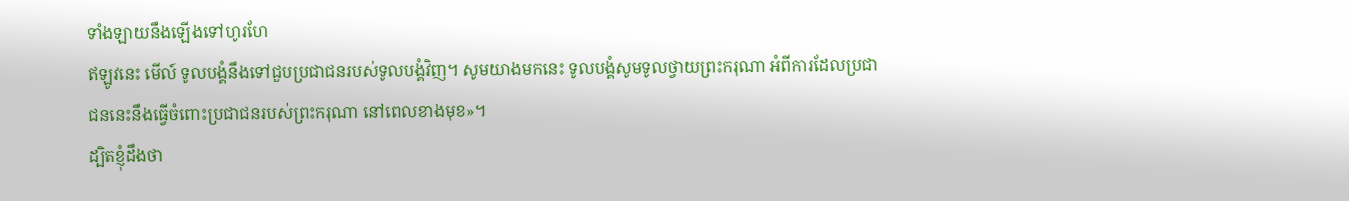ទាំងឡាយនឹងឡើងទៅហូរហែ
ឥឡូវនេះ មើល៍ ទូលបង្គំនឹងទៅជួបប្រជាជនរបស់ទូលបង្គំវិញ។ សូមយាងមកនេះ ទូលបង្គំសូមទូលថ្វាយព្រះករុណា អំពីការដែលប្រជាជននេះនឹងធ្វើចំពោះប្រជាជនរបស់ព្រះករុណា នៅពេលខាងមុខ»។
ដ្បិតខ្ញុំដឹងថា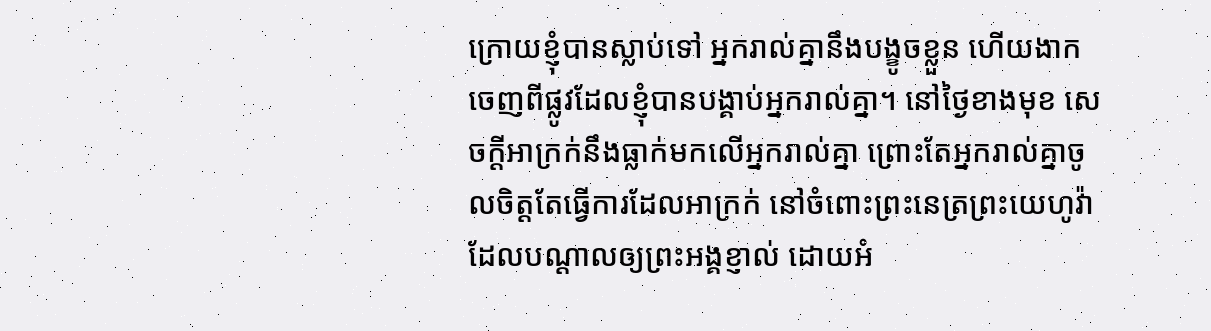ក្រោយខ្ញុំបានស្លាប់ទៅ អ្នករាល់គ្នានឹងបង្ខូចខ្លួន ហើយងាកចេញពីផ្លូវដែលខ្ញុំបានបង្គាប់អ្នករាល់គ្នា។ នៅថ្ងៃខាងមុខ សេចក្ដីអាក្រក់នឹងធ្លាក់មកលើអ្នករាល់គ្នា ព្រោះតែអ្នករាល់គ្នាចូលចិត្តតែធ្វើការដែលអាក្រក់ នៅចំពោះព្រះនេត្រព្រះយេហូវ៉ា ដែលបណ្ដាលឲ្យព្រះអង្គខ្ញាល់ ដោយអំ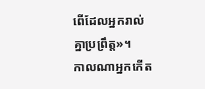ពើដែលអ្នករាល់គ្នាប្រព្រឹត្ត»។
កាលណាអ្នកកើត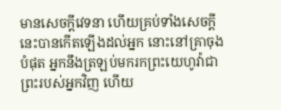មានសេចក្ដីវេទនា ហើយគ្រប់ទាំងសេចក្ដីនេះបានកើតឡើងដល់អ្នក នោះនៅគ្រាចុងបំផុត អ្នកនឹងត្រឡប់មករកព្រះយេហូវ៉ាជាព្រះរបស់អ្នកវិញ ហើយ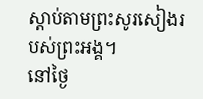ស្តាប់តាមព្រះសូរសៀងរបស់ព្រះអង្គ។
នៅថ្ងៃ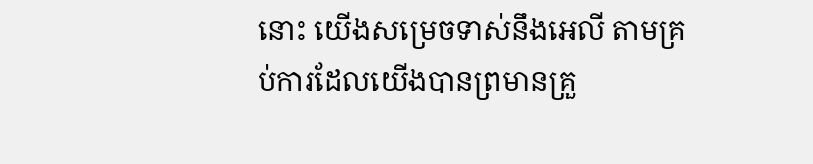នោះ យើងសម្រេចទាស់នឹងអេលី តាមគ្រប់ការដែលយើងបានព្រមានគ្រួ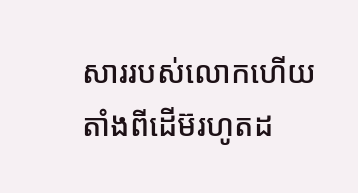សាររបស់លោកហើយ តាំងពីដើម៊រហូតដ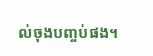ល់ចុងបញ្ចប់ផង។